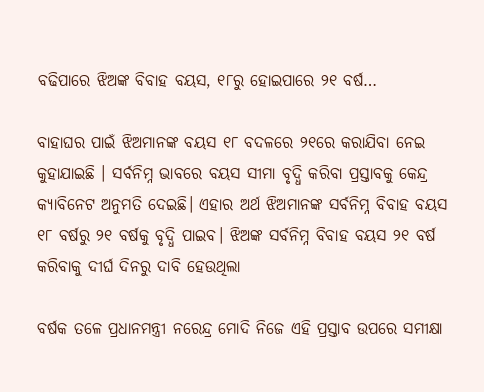ବଢିପାରେ ଝିଅଙ୍କ ବିବାହ ବୟସ, ୧୮ରୁ ହୋଇପାରେ ୨୧ ବର୍ଷ…

ବାହାଘର ପାଇଁ ଝିଅମାନଙ୍କ ବୟସ ୧୮ ବଦଳରେ ୨୧ରେ କରାଯିବା ନେଇ କୁହାଯାଇଛି । ସର୍ବନିମ୍ନ ଭାବରେ ବୟସ ସୀମା ବୃଦ୍ଧି କରିବା ପ୍ରସ୍ତାବକୁ କେନ୍ଦ୍ର କ୍ୟାବିନେଟ ଅନୁମତି ଦେଇଛି। ଏହାର ଅର୍ଥ ଝିଅମାନଙ୍କ ସର୍ବନିମ୍ନ ବିବାହ ବୟସ ୧୮ ବର୍ଷରୁ ୨୧ ବର୍ଷକୁ ବୃଦ୍ଧି ପାଇବ। ଝିଅଙ୍କ ସର୍ବନିମ୍ନ ବିବାହ ବୟସ ୨୧ ବର୍ଷ କରିବାକୁ ଦୀର୍ଘ ଦିନରୁ ଦାବି ହେଉଥିଲା

ବର୍ଷକ ତଳେ ପ୍ରଧାନମନ୍ତ୍ରୀ ନରେନ୍ଦ୍ର ମୋଦି ନିଜେ ଏହି ପ୍ରସ୍ତାବ ଉପରେ ସମୀକ୍ଷା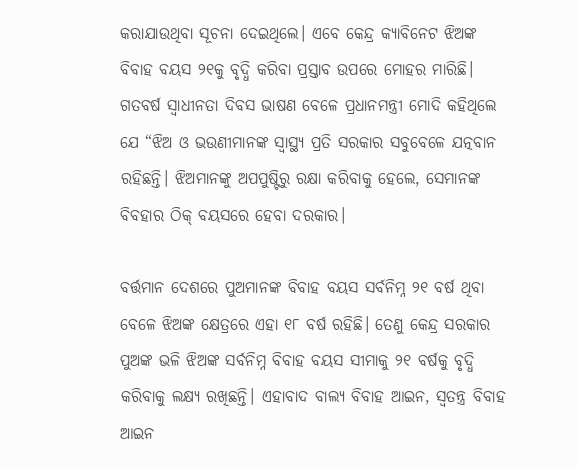କରାଯାଉଥିବା ସୂଚନା ଦେଇଥିଲେ। ଏବେ କେନ୍ଦ୍ର କ୍ୟାବିନେଟ ଝିଅଙ୍କ ବିବାହ ବୟସ ୨୧କୁ ବୃଦ୍ଧି କରିବା ପ୍ରସ୍ତାବ ଉପରେ ମୋହର ମାରିଛି। ଗତବର୍ଷ ସ୍ୱାଧୀନତା ଦିବସ ଭାଷଣ ବେଳେ ପ୍ରଧାନମନ୍ତ୍ରୀ ମୋଦି କହିଥିଲେ ଯେ “ଝିଅ ଓ ଭଉଣୀମାନଙ୍କ ସ୍ୱାସ୍ଥ୍ୟ ପ୍ରତି ସରକାର ସବୁବେଳେ ଯତ୍ନବାନ ରହିଛନ୍ତି। ଝିଅମାନଙ୍କୁ ଅପପୁଷ୍ଟିରୁ ରକ୍ଷା କରିବାକୁ ହେଲେ, ସେମାନଙ୍କ ବିବହାର ଠିକ୍‌ ବୟସରେ ହେବା ଦରକାର।

ବର୍ତ୍ତମାନ ଦେଶରେ ପୁଅମାନଙ୍କ ବିବାହ ବୟସ ସର୍ବନିମ୍ନ ୨୧ ବର୍ଷ ଥିବା ବେଳେ ଝିଅଙ୍କ କ୍ଷେତ୍ରରେ ଏହା ୧୮ ବର୍ଷ ରହିଛି। ତେଣୁ କେନ୍ଦ୍ର ସରକାର ପୁଅଙ୍କ ଭଳି ଝିଅଙ୍କ ସର୍ବନିମ୍ନ ବିବାହ ବୟସ ସୀମାକୁ ୨୧ ବର୍ଷକୁ ବୃଦ୍ଧି କରିବାକୁ ଲକ୍ଷ୍ୟ ରଖିଛନ୍ତି। ଏହାବାଦ ବାଲ୍ୟ ବିବାହ ଆଇନ, ସ୍ୱତନ୍ତ୍ର ବିବାହ ଆଇନ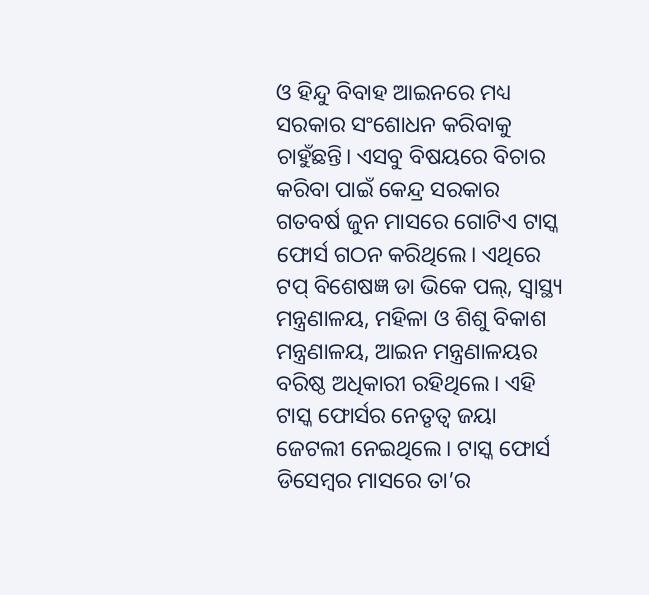ଓ ହିନ୍ଦୁ ବିବାହ ଆଇନରେ ମଧ୍ୟ ସରକାର ସଂଶୋଧନ କରିବାକୁ ଚାହୁଁଛନ୍ତି। ଏସବୁ ବିଷୟରେ ବିଚାର କରିବା ପାଇଁ କେନ୍ଦ୍ର ସରକାର ଗତବର୍ଷ ଜୁନ ମାସରେ ଗୋଟିଏ ଟାସ୍କ ଫୋର୍ସ ଗଠନ କରିଥିଲେ। ଏଥିରେ ଟପ୍‌ ବିଶେଷଜ୍ଞ ଡା ଭିକେ ପଲ୍‌, ସ୍ୱାସ୍ଥ୍ୟ ମନ୍ତ୍ରଣାଳୟ, ମହିଳା ଓ ଶିଶୁ ବିକାଶ ମନ୍ତ୍ରଣାଳୟ, ଆଇନ ମନ୍ତ୍ରଣାଳୟର ବରିଷ୍ଠ ଅଧିକାରୀ ରହିଥିଲେ। ଏହି ଟାସ୍କ ଫୋର୍ସର ନେତୃତ୍ୱ ଜୟା ଜେଟଲୀ ନେଇଥିଲେ। ଟାସ୍କ ଫୋର୍ସ ଡିସେମ୍ବର ମାସରେ ତା’ର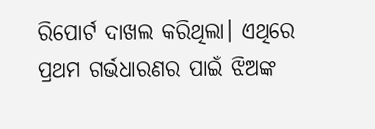ରିପୋର୍ଟ ଦାଖଲ କରିଥିଲା। ଏଥିରେ ପ୍ରଥମ ଗର୍ଭଧାରଣର ପାଇଁ ଝିଅଙ୍କ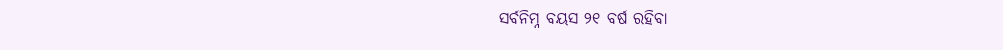ସର୍ବନିମ୍ନ ବୟସ ୨୧ ବର୍ଷ ରହିବା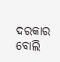ଦରକାର ବୋଲି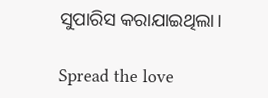ସୁପାରିସ କରାଯାଇଥିଲା।

Spread the love